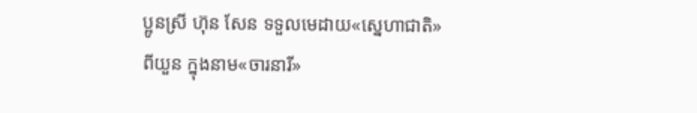ប្អូនស្រី ហ៊ុន សែន ទទួលមេដាយ«ស្នេហាជាតិ»ពីយួន ក្នុងនាម«ចារនារី»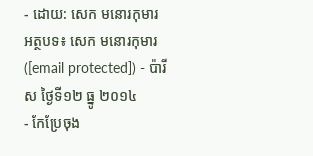- ដោយ: សេក មនោរកុមារ អត្ថបទ៖ សេក មនោរកុមារ ([email protected]) - ប៉ារីស ថ្ងៃទី១២ ធ្នូ ២០១៤
- កែប្រែចុង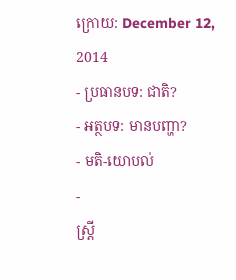ក្រោយ: December 12, 2014
- ប្រធានបទ: ជាតិ?
- អត្ថបទ: មានបញ្ហា?
- មតិ-យោបល់
-
ស្ត្រី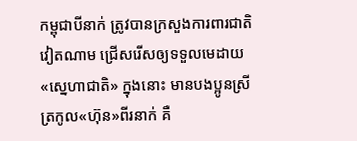កម្ពុជាបីនាក់ ត្រូវបានក្រសួងការពារជាតិវៀតណាម ជ្រើសរើសឲ្យទទួលមេដាយ«ស្នេហាជាតិ» ក្នុងនោះ មានបងប្អូនស្រីត្រកូល«ហ៊ុន»ពីរនាក់ គឺ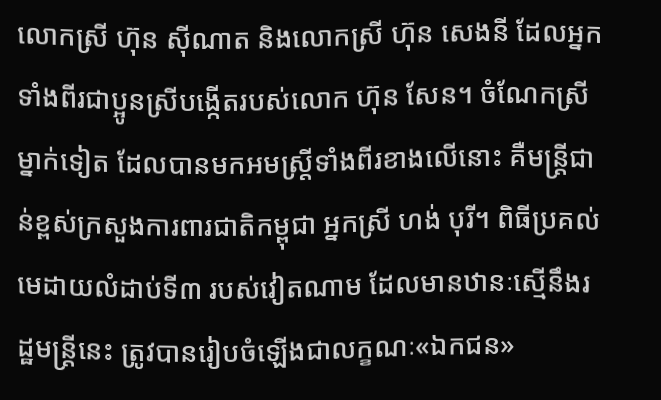លោកស្រី ហ៊ុន ស៊ីណាត និងលោកស្រី ហ៊ុន សេងនី ដែលអ្នកទាំងពីរជាប្អូនស្រីបង្កើតរបស់លោក ហ៊ុន សែន។ ចំណែកស្រីម្នាក់ទៀត ដែលបានមកអមស្ត្រីទាំងពីរខាងលើនោះ គឺមន្ត្រីជាន់ខ្ពស់ក្រសួងការពារជាតិកម្ពុជា អ្នកស្រី ហង់ បុរី។ ពិធីប្រគល់មេដាយលំដាប់ទី៣ របស់វៀតណាម ដែលមានឋានៈស្មើនឹងរដ្ឋមន្ត្រីនេះ ត្រូវបានរៀបចំឡើងជាលក្ខណៈ«ឯកជន»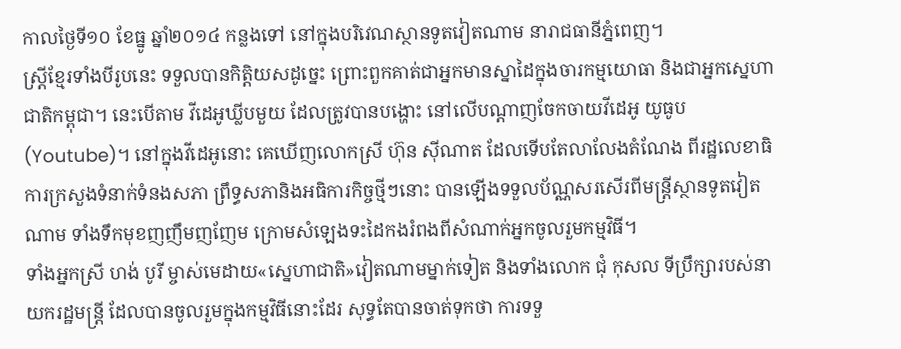កាលថ្ងៃទី១០ ខែធ្នូ ឆ្នាំ២០១៤ កន្លងទៅ នៅក្នុងបរិវេណស្ថានទូតវៀតណាម នារាជធានីភ្នំពេញ។
ស្ត្រីខ្មែរទាំងបីរូបនេះ ទទួលបានកិត្តិយសដូច្នេះ ព្រោះពួកគាត់ជាអ្នកមានស្នាដៃក្នុងចារកម្មយោធា និងជាអ្នកស្នេហាជាតិកម្ពុជា។ នេះបើតាម វីដេអូឃ្លីបមួយ ដែលត្រូវបានបង្ហោះ នៅលើបណ្ដាញចែកចាយវីដេអូ យូធូប (Youtube)។ នៅក្នុងវីដេអូនោះ គេឃើញលោកស្រី ហ៊ុន ស៊ីណាត ដែលទើបតែលាលែងតំណែង ពីរដ្ឋលេខាធិការក្រសួងទំនាក់ទំនងសភា ព្រឹទ្ធសភានិងអធិការកិច្ចថ្មីៗនោះ បានឡើងទទួលប័ណ្ណសរសើរពីមន្ត្រីស្ថានទូតវៀតណាម ទាំងទឹកមុខញញឹមញញែម ក្រោមសំឡេងទះដៃកងរំពងពីសំណាក់អ្នកចូលរួមកម្មវិធី។
ទាំងអ្នកស្រី ហង់ បូរី ម្ចាស់មេដាយ«ស្នេហាជាតិ»វៀតណាមម្នាក់ទៀត និងទាំងលោក ជុំ កុសល ទីប្រឹក្សារបស់នាយករដ្ឋមន្ត្រី ដែលបានចូលរួមក្នុងកម្មវិធីនោះដែរ សុទ្ធតែបានចាត់ទុកថា ការទទួ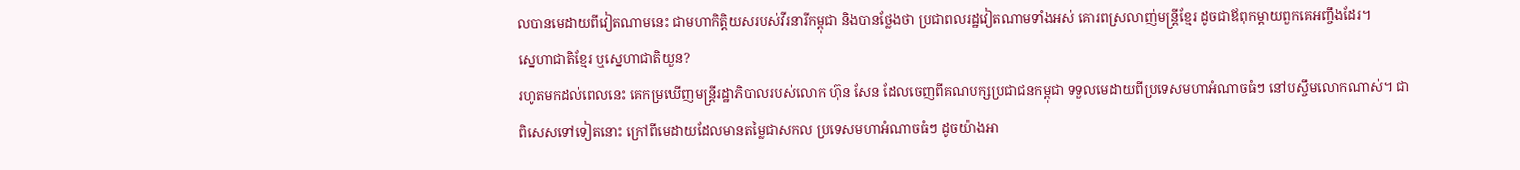លបានមេដាយពីវៀតណាមនេះ ជាមហាកិត្តិយសរបស់វីរនារីកម្ពុជា និងបានថ្លែងថា ប្រជាពលរដ្ឋវៀតណាមទាំងអស់ គោរពស្រលាញ់មន្ត្រីខ្មែរ ដូចជាឪពុកម្ដាយពួកគេអញ្ចឹងដែរ។
ស្នេហាជាតិខ្មែរ ឬស្នេហាជាតិយួន?
រហូតមកដល់ពេលនេះ គេកម្រឃើញមន្ត្រីរដ្ឋាភិបាលរបស់លោក ហ៊ុន សែន ដែលចេញពីគណបក្សប្រជាជនកម្ពុជា ទទួលមេដាយពីប្រទេសមហាអំណាចធំៗ នៅបស្ចឹមលោកណាស់។ ជាពិសេសទៅទៀតនោះ ក្រៅពីមេដាយដែលមានតម្លៃជាសកល ប្រទេសមហាអំណាចធំៗ ដូចយ៉ាងអា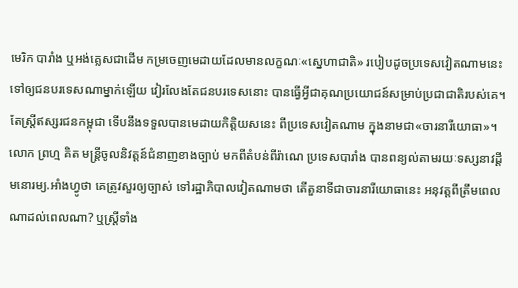មេរិក បារាំង ឬអង់គ្លេសជាដើម កម្រចេញមេដាយដែលមានលក្ខណៈ«ស្នេហាជាតិ» របៀបដូចប្រទេសវៀតណាមនេះ ទៅឲ្យជនបរទេសណាម្នាក់ឡើយ វៀរលែងតែជនបរទេសនោះ បានធ្វើអ្វីជាគុណប្រយោជន៍សម្រាប់ប្រជាជាតិរបស់គេ។
តែស្ត្រីឥស្សរជនកម្ពុជា ទើបនឹងទទួលបានមេដាយកិត្តិយសនេះ ពីប្រទេសវៀតណាម ក្នុងនាមជា«ចារនារីយោធា»។ លោក ព្រហ្ម គិត មន្ត្រីចូលនិវត្តន៍ជំនាញខាងច្បាប់ មកពីតំបន់ពីរ៉ាណេ ប្រទេសបារាំង បានពន្យល់តាមរយៈទស្សនាវដ្ដីមនោរម្យ.អាំងហ្វូថា គេត្រូវសួរឲ្យច្បាស់ ទៅរដ្ឋាភិបាលវៀតណាមថា តើតួនាទីជាចារនារីយោធានេះ អនុវត្តពីត្រឹមពេលណាដល់ពេលណា? ឬស្ត្រីទាំង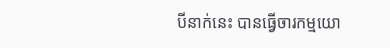បីនាក់នេះ បានធ្វើចារកម្មយោ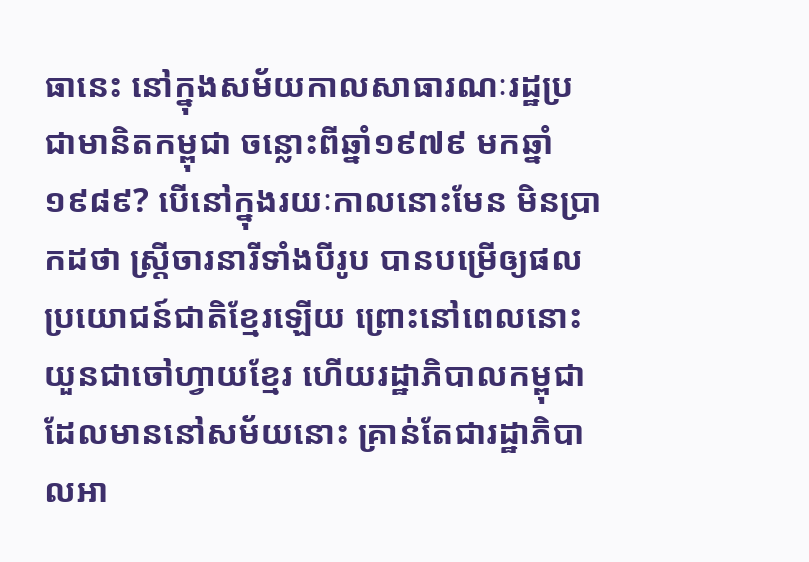ធានេះ នៅក្នុងសម័យកាលសាធារណៈរដ្ឋប្រជាមានិតកម្ពុជា ចន្លោះពីឆ្នាំ១៩៧៩ មកឆ្នាំ១៩៨៩? បើនៅក្នុងរយៈកាលនោះមែន មិនប្រាកដថា ស្ត្រីចារនារីទាំងបីរូប បានបម្រើឲ្យផលប្រយោជន៍ជាតិខ្មែរឡើយ ព្រោះនៅពេលនោះ យួនជាចៅហ្វាយខ្មែរ ហើយរដ្ឋាភិបាលកម្ពុជាដែលមាននៅសម័យនោះ គ្រាន់តែជារដ្ឋាភិបាលអា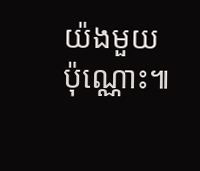យ៉ងមួយប៉ុណ្ណោះ៕